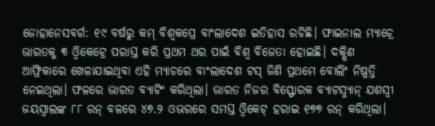ଜୋହାନେସବର୍ଗ: ୧୯ ବର୍ଷରୁ କମ୍ ବିଶ୍ୱକପ୍ରେ ବାଂଲାଦେଶ ଇତିହାସ ରଚିଛି। ଫାଇନାଲ ମ୍ୟାଚ୍ରେ ଭାରତକୁ ୩ ଓ୍ଵିକେଟ୍ରେ ପରାସ୍ତ କରି ପ୍ରଥମ ଥର ପାଇଁ ବିଶ୍ୱ ବିଜେତା ହୋଇଛି। ଦକ୍ଷିଣ ଆଫ୍ରିକାରେ ଖେଳାଯାଇଥିବା ଏହି ମ୍ୟାଚରେ ବାଂଲାଦେଶ ଟସ୍ ଜିଣି ପ୍ରଥମେ ବୋଲିଂ ନିଷ୍ପତ୍ତି ନେଇଥିଲା। ଫଳରେ ଭାରତ ବ୍ୟାଟିଂ କରିଥିଲା। ଭାରତ ନିଜର ବିସ୍ଫୋରକ ବ୍ୟାଟସ୍ମ୍ୟାନ୍ ଯଶସ୍ୱୀ ଜୟସ୍ୱାଲଙ୍କ ୮୮ ରନ୍ ବଳରେ ୪୭.୨ ଓଭରରେ ସମସ୍ତ ଓ୍ଵିକେଟ୍ ହରାଇ ୧୭୭ ରନ୍ କରିଥିଲା।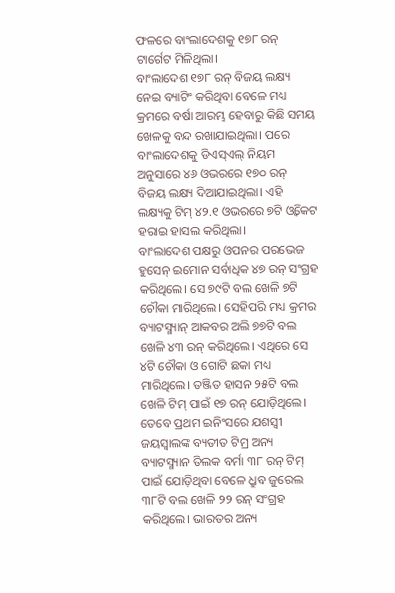ଫଳରେ ବାଂଲାଦେଶକୁ ୧୭୮ ରନ୍ ଟାର୍ଗେଟ ମିଳିଥିଲା।
ବାଂଲାଦେଶ ୧୭୮ ରନ୍ ବିଜୟ ଲକ୍ଷ୍ୟ ନେଇ ବ୍ୟାଟିଂ କରିଥିବା ବେଳେ ମଧ୍ୟ କ୍ରମରେ ବର୍ଷା ଆରମ୍ଭ ହେବାରୁ କିଛି ସମୟ ଖେଳକୁ ବନ୍ଦ ରଖାଯାଇଥିଲା। ପରେ ବାଂଲାଦେଶକୁ ଡିଏସ୍ଏଲ୍ ନିୟମ ଅନୁସାରେ ୪୬ ଓଭରରେ ୧୭୦ ରନ୍ ବିଜୟ ଲକ୍ଷ୍ୟ ଦିଆଯାଇଥିଲା। ଏହି ଲକ୍ଷ୍ୟକୁ ଟିମ୍ ୪୨.୧ ଓଭରରେ ୭ଟି ଓ୍ଵିକେଟ ହରାଇ ହାସଲ କରିଥିଲା।
ବାଂଲାଦେଶ ପକ୍ଷରୁ ଓପନର ପରଭେଜ ହୁସେନ୍ ଇମୋନ ସର୍ବାଧିକ ୪୭ ରନ୍ ସଂଗ୍ରହ କରିଥିଲେ। ସେ ୭୯ଟି ବଲ ଖେଳି ୭ଟି ଚୌକା ମାରିଥିଲେ। ସେହିପରି ମଧ୍ୟ କ୍ରମର ବ୍ୟାଟସ୍ମ୍ୟାନ୍ ଆକବର ଅଲି ୭୭ଟି ବଲ ଖେଳି ୪୩ ରନ୍ କରିଥିଲେ। ଏଥିରେ ସେ ୪ଟି ଚୌକା ଓ ଗୋଟି ଛକା ମଧ୍ୟ ମାରିଥିଲେ। ତଞ୍ଜିତ ହାସନ ୨୫ଟି ବଲ ଖେଳି ଟିମ୍ ପାଇଁ ୧୭ ରନ୍ ଯୋଡ଼ିଥିଲେ।
ତେବେ ପ୍ରଥମ ଇନିଂସରେ ଯଶସ୍ୱୀ ଜୟସ୍ୱାଲଙ୍କ ବ୍ୟତୀତ ଟିମ୍ର ଅନ୍ୟ ବ୍ୟାଟସ୍ମ୍ୟାନ ତିଲକ ବର୍ମା ୩୮ ରନ୍ ଟିମ୍ ପାଇଁ ଯୋଡ଼ିଥିବା ବେଳେ ଧ୍ରୁବ ଜୁରେଲ ୩୮ଟି ବଲ ଖେଳି ୨୨ ରନ୍ ସଂଗ୍ରହ କରିଥିଲେ। ଭାରତର ଅନ୍ୟ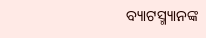ବ୍ୟାଟସ୍ମ୍ୟାନଙ୍କ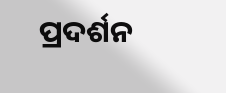ପ୍ରଦର୍ଶନ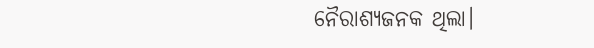ନୈରାଶ୍ୟଜନକ ଥିଲା।